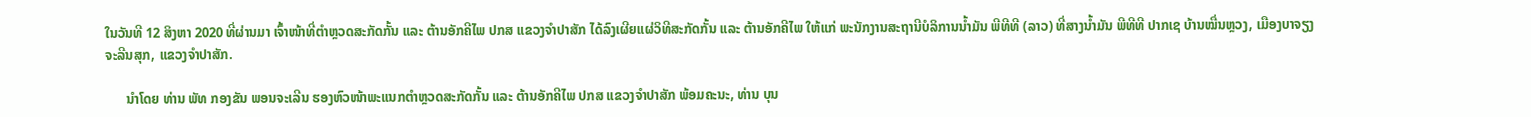ໃນວັນທີ 12 ສິງຫາ 2020 ທີ່ຜ່ານມາ ເຈົ້າໜ້າທີ່ຕຳຫຼວດສະກັດກັ້ນ ແລະ ຕ້ານອັກຄີໄພ ປກສ ແຂວງຈໍາປາສັກ ໄດ້ລົງເຜີຍແຜ່ວິທີສະກັດກັ້ນ ແລະ ຕ້ານອັກຄີໄພ ໃຫ້ແກ່ ພະນັກງານສະຖານີບໍລິການນໍ້າມັນ ພີທີທີ (ລາວ) ທີ່ສາງນໍ້າມັນ ພີທີທີ ປາກເຊ ບ້ານໝື່ນຫຼວງ, ເມືອງບາຈຽງຈະລີນສຸກ, ແຂວງຈໍາປາສັກ.

      ນໍາໂດຍ ທ່ານ ພັທ ກອງຂັນ ພອນຈະເລີນ ຮອງຫົວໜ້າພະແນກຕຳຫຼວດສະກັດກັ້ນ ແລະ ຕ້ານອັກຄີໄພ ປກສ ແຂວງຈໍາປາສັກ ພ້ອມຄະນະ, ທ່ານ ບຸນ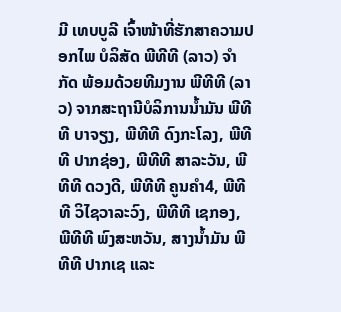ມີ ເທບບູລີ ເຈົ້າໜ້າທີ່ຮັກສາຄວາມປອກໄພ ບໍລິສັດ ພີທີທີ (ລາວ) ຈໍາກັດ ພ້ອມດ້ວຍທີມງານ ພີທີທີ (ລາວ) ຈາກສະຖານີບໍລິການນໍ້າມັນ ພີທີທີ ບາຈຽງ, ພີທີທີ ດົງກະໂລງ, ພີທີທີ ປາກຊ່ອງ, ພີທີທີ ສາລະວັນ, ພີທີທີ ດວງດີ, ພີທີທີ ຄູນຄໍາ4, ພີທີທີ ວິໄຊວາລະວົງ, ພີທີທີ ເຊກອງ, ພີທີທີ ພົງສະຫວັນ, ສາງນໍ້າມັນ ພີທີທີ ປາກເຊ ແລະ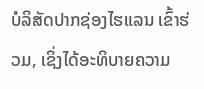ບໍລິສັດປາກຊ່ອງໄຮແລນ ເຂົ້າຮ່ວມ, ເຊິ່ງໄດ້ອະທິບາຍຄວາມ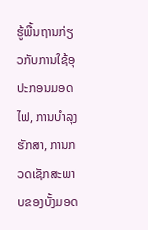ຮູ້ພື້ນຖານກ່ຽວກັບການໃຊ້ອຸປະກອນມອດໄຟ, ການບໍາລຸງຮັກສາ, ການກວດເຊັກສະພາບຂອງບັ້ງມອດ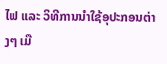ໄຟ ແລະ ວິທີການນໍາໃຊ້ອຸປະກອນຕ່າງໆ ເມື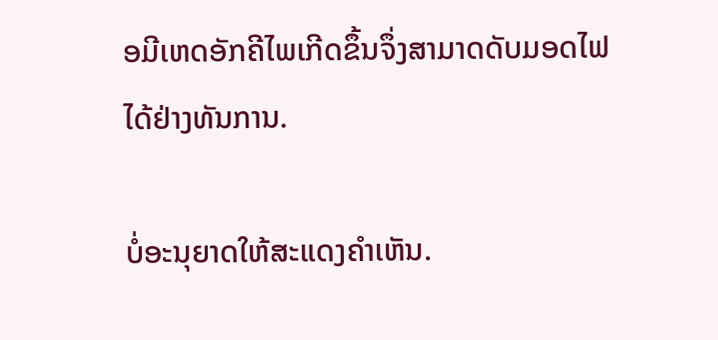ອມີເຫດອັກຄີໄພເກີດຂຶ້ນຈຶ່ງສາມາດດັບມອດໄຟໄດ້ຢ່າງທັນການ.

ບໍ່ອະນຸຍາດໃຫ້ສະແດງຄຳເຫັນ.